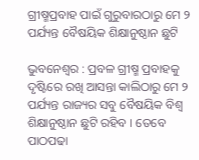ଗ୍ରୀଷ୍ମପ୍ରବାହ ପାଇଁ ଗୁରୁବାରଠାରୁ ମେ ୨ ପର୍ଯ୍ୟନ୍ତ ବୈଷୟିକ ଶିକ୍ଷାନୁଷ୍ଠାନ ଛୁଟି

ଭୁବନେଶ୍ବର : ପ୍ରବଳ ଗ୍ରୀଷ୍ମ ପ୍ରବାହକୁ ଦୃଷ୍ଟିରେ ରଖି ଆସନ୍ତା କାଲିଠାରୁ ମେ ୨ ପର୍ଯ୍ୟନ୍ତ ରାଜ୍ୟର ସବୁ ବୈଷୟିକ ବିଶ୍ବ ଶିକ୍ଷାନୁଷ୍ଠାନ ଛୁଟି ରହିବ । ତେବେ ପାଠପଢା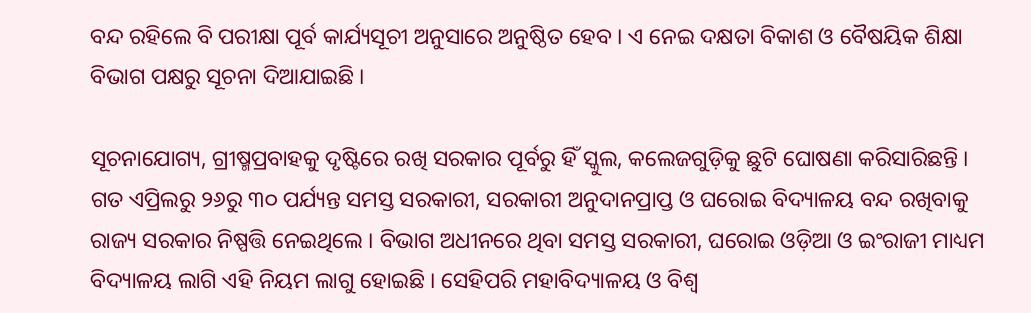ବନ୍ଦ ରହିଲେ ବି ପରୀକ୍ଷା ପୂର୍ବ କାର୍ଯ୍ୟସୂଚୀ ଅନୁସାରେ ଅନୁଷ୍ଠିତ ହେବ । ଏ ନେଇ ଦକ୍ଷତା ବିକାଶ ଓ ବୈଷୟିକ ଶିକ୍ଷା ବିଭାଗ ପକ୍ଷରୁ ସୂଚନା ଦିଆଯାଇଛି ।

ସୂଚନାଯୋଗ୍ୟ, ଗ୍ରୀଷ୍ମପ୍ରବାହକୁ ଦୃଷ୍ଟିରେ ରଖି ସରକାର ପୂର୍ବରୁ ହିଁ ସ୍କୁଲ, କଲେଜଗୁଡ଼ିକୁ ଛୁଟି ଘୋଷଣା କରିସାରିଛନ୍ତି । ଗତ ଏପ୍ରିଲରୁ ୨୬ରୁ ୩୦ ପର୍ଯ୍ୟନ୍ତ ସମସ୍ତ ସରକାରୀ, ସରକାରୀ ଅନୁଦାନପ୍ରାପ୍ତ ଓ ଘରୋଇ ବିଦ୍ୟାଳୟ ବନ୍ଦ ରଖିବାକୁ ରାଜ୍ୟ ସରକାର ନିଷ୍ପତ୍ତି ନେଇଥିଲେ । ବିଭାଗ ଅଧୀନରେ ଥିବା ସମସ୍ତ ସରକାରୀ, ଘରୋଇ ଓଡ଼ିଆ ଓ ଇଂରାଜୀ ମାଧ୍ୟମ ବିଦ୍ୟାଳୟ ଲାଗି ଏହି ନିୟମ ଲାଗୁ ହୋଇଛି । ସେହିପରି ମହାବିଦ୍ୟାଳୟ ଓ ବିଶ୍ବ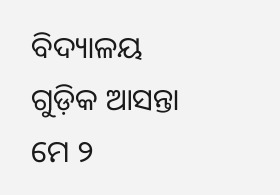ବିଦ୍ୟାଳୟ ଗୁଡ଼ିକ ଆସନ୍ତା ମେ ୨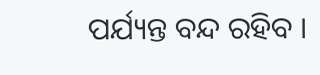ପର୍ଯ୍ୟନ୍ତ ବନ୍ଦ ରହିବ ।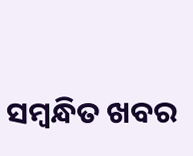ସମ୍ବନ୍ଧିତ ଖବର